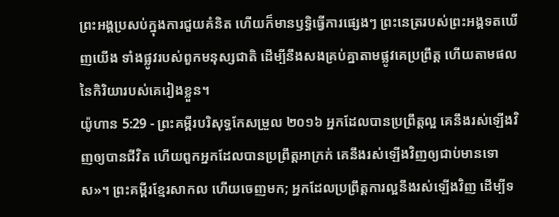ព្រះអង្គប្រសប់ក្នុងការជួយគំនិត ហើយក៏មានឫទ្ធិធ្វើការផ្សេងៗ ព្រះនេត្ររបស់ព្រះអង្គទតឃើញយើង ទាំងផ្លូវរបស់ពួកមនុស្សជាតិ ដើម្បីនឹងសងគ្រប់គ្នាតាមផ្លូវគេប្រព្រឹត្ត ហើយតាមផលនៃកិរិយារបស់គេរៀងខ្លួន។
យ៉ូហាន 5:29 - ព្រះគម្ពីរបរិសុទ្ធកែសម្រួល ២០១៦ អ្នកដែលបានប្រព្រឹត្តល្អ គេនឹងរស់ឡើងវិញឲ្យបានជីវិត ហើយពួកអ្នកដែលបានប្រព្រឹត្តអាក្រក់ គេនឹងរស់ឡើងវិញឲ្យជាប់មានទោស»។ ព្រះគម្ពីរខ្មែរសាកល ហើយចេញមក; អ្នកដែលប្រព្រឹត្តការល្អនឹងរស់ឡើងវិញ ដើម្បីទ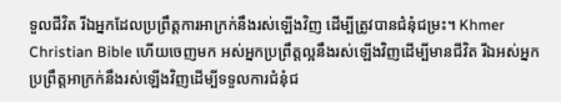ទួលជីវិត រីឯអ្នកដែលប្រព្រឹត្តការអាក្រក់នឹងរស់ឡើងវិញ ដើម្បីត្រូវបានជំនុំជម្រះ។ Khmer Christian Bible ហើយចេញមក អស់អ្នកប្រព្រឹត្តល្អនឹងរស់ឡើងវិញដើម្បីមានជីវិត រីឯអស់អ្នកប្រព្រឹត្តអាក្រក់នឹងរស់ឡើងវិញដើម្បីទទួលការជំនុំជ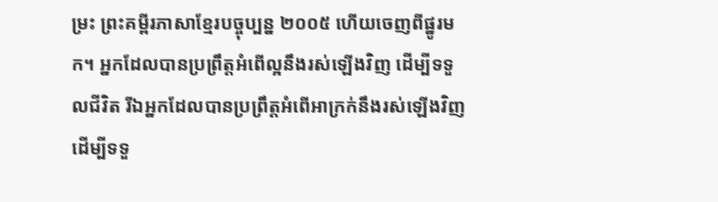ម្រះ ព្រះគម្ពីរភាសាខ្មែរបច្ចុប្បន្ន ២០០៥ ហើយចេញពីផ្នូរមក។ អ្នកដែលបានប្រព្រឹត្តអំពើល្អនឹងរស់ឡើងវិញ ដើម្បីទទួលជីវិត រីឯអ្នកដែលបានប្រព្រឹត្តអំពើអាក្រក់នឹងរស់ឡើងវិញ ដើម្បីទទួ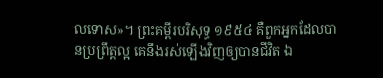លទោស»។ ព្រះគម្ពីរបរិសុទ្ធ ១៩៥៤ គឺពួកអ្នកដែលបានប្រព្រឹត្តល្អ គេនឹងរស់ឡើងវិញឲ្យបានជីវិត ឯ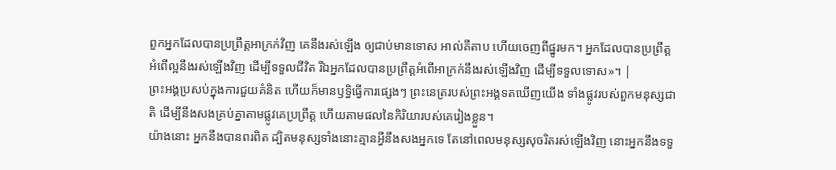ពួកអ្នកដែលបានប្រព្រឹត្តអាក្រក់វិញ គេនឹងរស់ឡើង ឲ្យជាប់មានទោស អាល់គីតាប ហើយចេញពីផ្នូរមក។ អ្នកដែលបានប្រព្រឹត្ដអំពើល្អនឹងរស់ឡើងវិញ ដើម្បីទទួលជីវិត រីឯអ្នកដែលបានប្រព្រឹត្ដអំពើអាក្រក់នឹងរស់ឡើងវិញ ដើម្បីទទួលទោស»។ |
ព្រះអង្គប្រសប់ក្នុងការជួយគំនិត ហើយក៏មានឫទ្ធិធ្វើការផ្សេងៗ ព្រះនេត្ររបស់ព្រះអង្គទតឃើញយើង ទាំងផ្លូវរបស់ពួកមនុស្សជាតិ ដើម្បីនឹងសងគ្រប់គ្នាតាមផ្លូវគេប្រព្រឹត្ត ហើយតាមផលនៃកិរិយារបស់គេរៀងខ្លួន។
យ៉ាងនោះ អ្នកនឹងបានពរពិត ដ្បិតមនុស្សទាំងនោះគ្មានអ្វីនឹងសងអ្នកទេ តែនៅពេលមនុស្សសុចរិតរស់ឡើងវិញ នោះអ្នកនឹងទទួ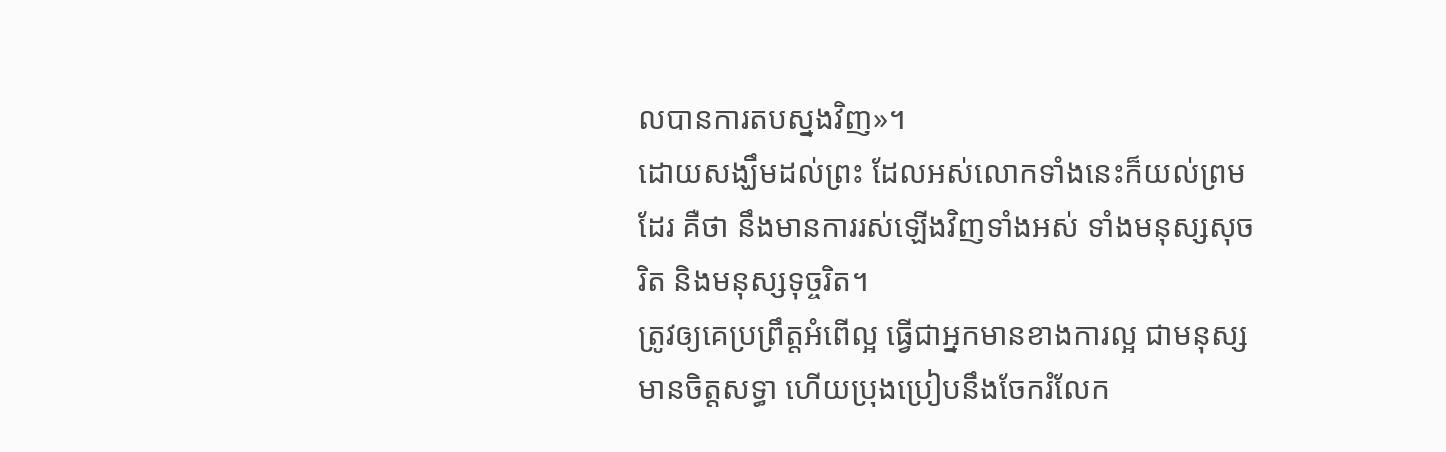លបានការតបស្នងវិញ»។
ដោយសង្ឃឹមដល់ព្រះ ដែលអស់លោកទាំងនេះក៏យល់ព្រមដែរ គឺថា នឹងមានការរស់ឡើងវិញទាំងអស់ ទាំងមនុស្សសុចរិត និងមនុស្សទុច្ចរិត។
ត្រូវឲ្យគេប្រព្រឹត្តអំពើល្អ ធ្វើជាអ្នកមានខាងការល្អ ជាមនុស្សមានចិត្តសទ្ធា ហើយប្រុងប្រៀបនឹងចែករំលែក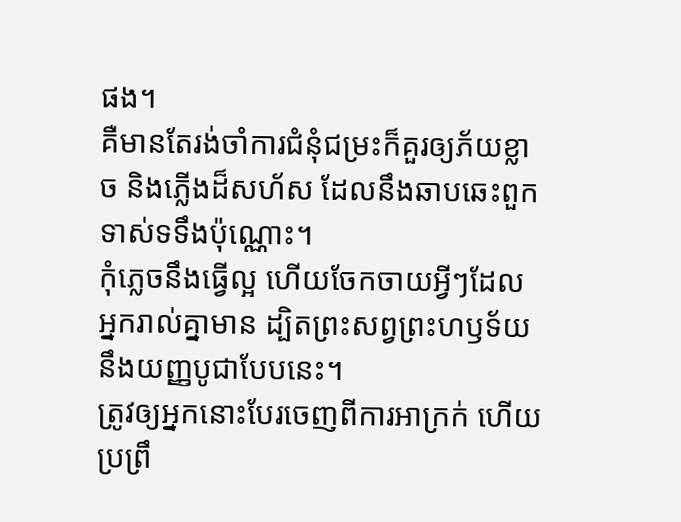ផង។
គឺមានតែរង់ចាំការជំនុំជម្រះក៏គួរឲ្យភ័យខ្លាច និងភ្លើងដ៏សហ័ស ដែលនឹងឆាបឆេះពួកទាស់ទទឹងប៉ុណ្ណោះ។
កុំភ្លេចនឹងធ្វើល្អ ហើយចែកចាយអ្វីៗដែលអ្នករាល់គ្នាមាន ដ្បិតព្រះសព្វព្រះហឫទ័យនឹងយញ្ញបូជាបែបនេះ។
ត្រូវឲ្យអ្នកនោះបែរចេញពីការអាក្រក់ ហើយប្រព្រឹ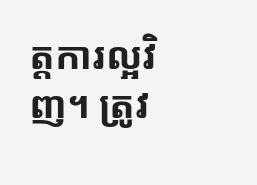ត្តការល្អវិញ។ ត្រូវ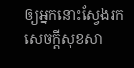ឲ្យអ្នកនោះស្វែងរកសេចក្ដីសុខសា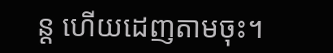ន្ដ ហើយដេញតាមចុះ។